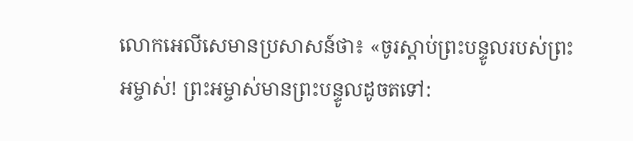លោកអេលីសេមានប្រសាសន៍ថា៖ «ចូរស្ដាប់ព្រះបន្ទូលរបស់ព្រះអម្ចាស់! ព្រះអម្ចាស់មានព្រះបន្ទូលដូចតទៅ: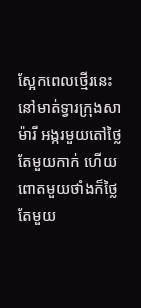ស្អែកពេលថ្មើរនេះ នៅមាត់ទ្វារក្រុងសាម៉ារី អង្ករមួយតៅថ្លៃតែមួយកាក់ ហើយពោតមួយថាំងក៏ថ្លៃតែមួយ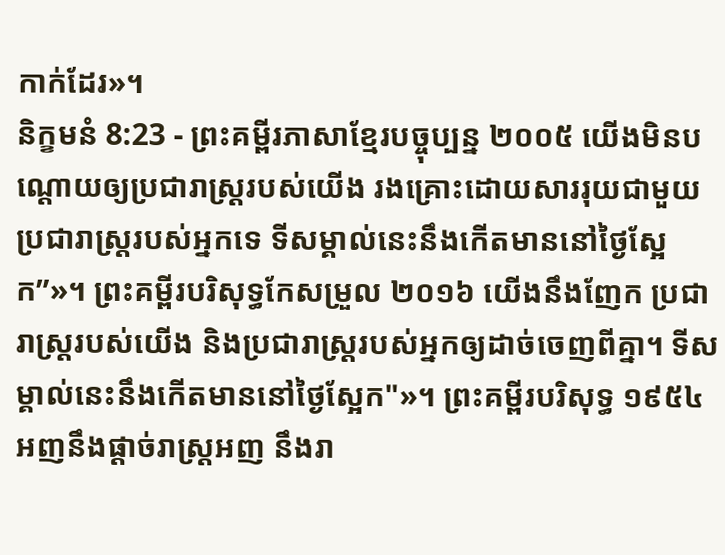កាក់ដែរ»។
និក្ខមនំ 8:23 - ព្រះគម្ពីរភាសាខ្មែរបច្ចុប្បន្ន ២០០៥ យើងមិនបណ្តោយឲ្យប្រជារាស្ដ្ររបស់យើង រងគ្រោះដោយសាររុយជាមួយប្រជារាស្ដ្ររបស់អ្នកទេ ទីសម្គាល់នេះនឹងកើតមាននៅថ្ងៃស្អែក”»។ ព្រះគម្ពីរបរិសុទ្ធកែសម្រួល ២០១៦ យើងនឹងញែក ប្រជារាស្ត្ររបស់យើង និងប្រជារាស្ត្ររបស់អ្នកឲ្យដាច់ចេញពីគ្នា។ ទីសម្គាល់នេះនឹងកើតមាននៅថ្ងៃស្អែក"»។ ព្រះគម្ពីរបរិសុទ្ធ ១៩៥៤ អញនឹងផ្តាច់រាស្ត្រអញ នឹងរា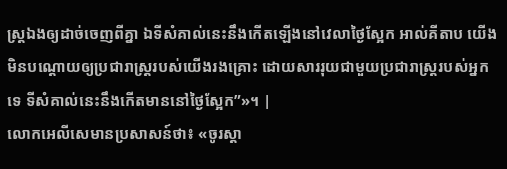ស្ត្រឯងឲ្យដាច់ចេញពីគ្នា ឯទីសំគាល់នេះនឹងកើតឡើងនៅវេលាថ្ងៃស្អែក អាល់គីតាប យើងមិនបណ្តោយឲ្យប្រជារាស្ត្ររបស់យើងរងគ្រោះ ដោយសាររុយជាមួយប្រជារាស្ត្ររបស់អ្នកទេ ទីសំគាល់នេះនឹងកើតមាននៅថ្ងៃស្អែក”»។ |
លោកអេលីសេមានប្រសាសន៍ថា៖ «ចូរស្ដា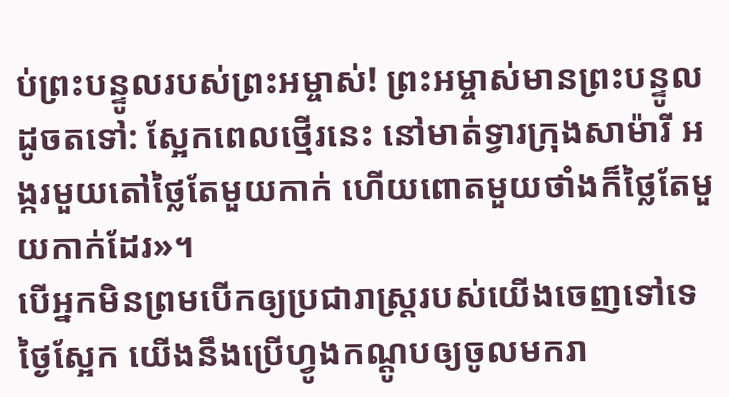ប់ព្រះបន្ទូលរបស់ព្រះអម្ចាស់! ព្រះអម្ចាស់មានព្រះបន្ទូលដូចតទៅ: ស្អែកពេលថ្មើរនេះ នៅមាត់ទ្វារក្រុងសាម៉ារី អង្ករមួយតៅថ្លៃតែមួយកាក់ ហើយពោតមួយថាំងក៏ថ្លៃតែមួយកាក់ដែរ»។
បើអ្នកមិនព្រមបើកឲ្យប្រជារាស្ត្ររបស់យើងចេញទៅទេ ថ្ងៃស្អែក យើងនឹងប្រើហ្វូងកណ្ដូបឲ្យចូលមករា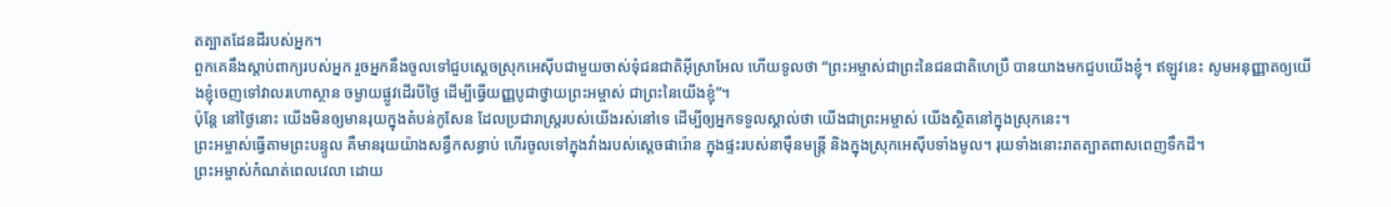តត្បាតដែនដីរបស់អ្នក។
ពួកគេនឹងស្ដាប់ពាក្យរបស់អ្នក រួចអ្នកនឹងចូលទៅជួបស្ដេចស្រុកអេស៊ីបជាមួយចាស់ទុំជនជាតិអ៊ីស្រាអែល ហើយទូលថា “ព្រះអម្ចាស់ជាព្រះនៃជនជាតិហេប្រឺ បានយាងមកជួបយើងខ្ញុំ។ ឥឡូវនេះ សូមអនុញ្ញាតឲ្យយើងខ្ញុំចេញទៅវាលរហោស្ថាន ចម្ងាយផ្លូវដើរបីថ្ងៃ ដើម្បីធ្វើយញ្ញបូជាថ្វាយព្រះអម្ចាស់ ជាព្រះនៃយើងខ្ញុំ”។
ប៉ុន្តែ នៅថ្ងៃនោះ យើងមិនឲ្យមានរុយក្នុងតំបន់កូសែន ដែលប្រជារាស្ត្ររបស់យើងរស់នៅទេ ដើម្បីឲ្យអ្នកទទួលស្គាល់ថា យើងជាព្រះអម្ចាស់ យើងស្ថិតនៅក្នុងស្រុកនេះ។
ព្រះអម្ចាស់ធ្វើតាមព្រះបន្ទូល គឺមានរុយយ៉ាងសន្ធឹកសន្ធាប់ ហើរចូលទៅក្នុងវាំងរបស់ស្ដេចផារ៉ោន ក្នុងផ្ទះរបស់នាម៉ឺនមន្ត្រី និងក្នុងស្រុកអេស៊ីបទាំងមូល។ រុយទាំងនោះរាតត្បាតពាសពេញទឹកដី។
ព្រះអម្ចាស់កំណត់ពេលវេលា ដោយ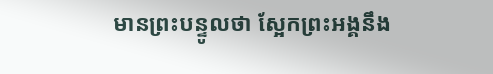មានព្រះបន្ទូលថា ស្អែកព្រះអង្គនឹង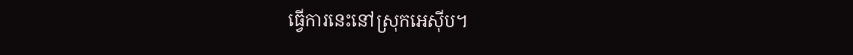ធ្វើការនេះនៅស្រុកអេស៊ីប។